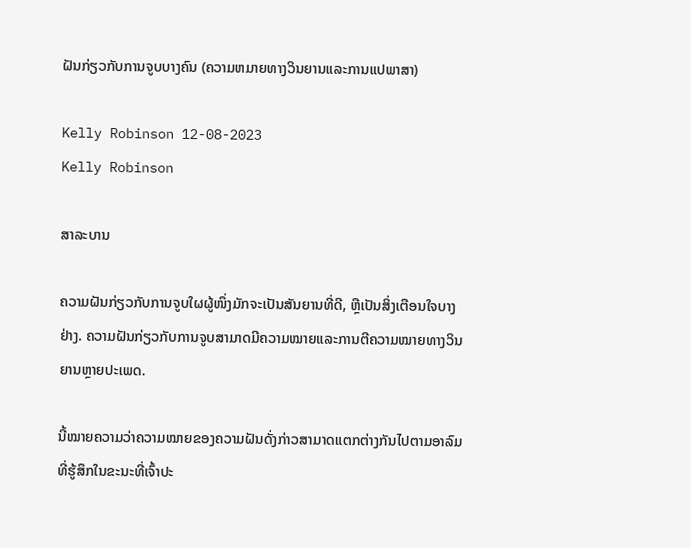ຝັນກ່ຽວກັບການຈູບບາງຄົນ (ຄວາມຫມາຍທາງວິນຍານແລະການແປພາສາ)

Kelly Robinson 12-08-2023
Kelly Robinson

ສາລະບານ

ຄວາມຝັນກ່ຽວກັບການຈູບໃຜຜູ້ໜຶ່ງມັກຈະເປັນສັນຍານທີ່ດີ, ຫຼືເປັນສິ່ງເຕືອນໃຈບາງຢ່າງ. ຄວາມຝັນກ່ຽວກັບການຈູບສາມາດມີຄວາມໝາຍແລະການຕີຄວາມໝາຍທາງວິນຍານຫຼາຍປະເພດ.

ນີ້ໝາຍຄວາມວ່າຄວາມໝາຍຂອງຄວາມຝັນດັ່ງກ່າວສາມາດແຕກຕ່າງກັນໄປຕາມອາລົມທີ່ຮູ້ສຶກໃນຂະນະທີ່ເຈົ້າປະ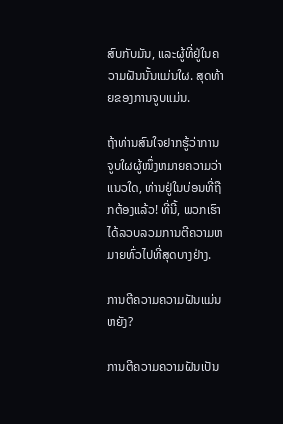ສົບກັບມັນ, ແລະຜູ້ທີ່ຢູ່ໃນຄວາມຝັນນັ້ນແມ່ນໃຜ. ສຸດທ້າຍຂອງການຈູບແມ່ນ.

ຖ້າທ່ານສົນໃຈຢາກຮູ້ວ່າການຈູບໃຜຜູ້ໜຶ່ງຫມາຍຄວາມວ່າແນວໃດ, ທ່ານຢູ່ໃນບ່ອນທີ່ຖືກຕ້ອງແລ້ວ! ທີ່ນີ້, ພວກເຮົາໄດ້ລວບລວມການຕີຄວາມຫມາຍທົ່ວໄປທີ່ສຸດບາງຢ່າງ.

ການຕີຄວາມຄວາມຝັນແມ່ນຫຍັງ?

ການຕີຄວາມຄວາມຝັນເປັນ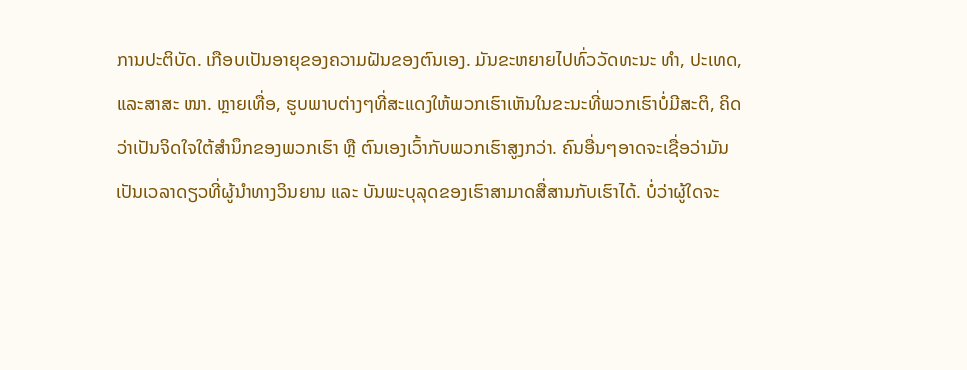ການປະຕິບັດ. ເກືອບເປັນອາຍຸຂອງຄວາມຝັນຂອງຕົນເອງ. ມັນຂະຫຍາຍໄປທົ່ວວັດທະນະ ທຳ, ປະເທດ, ແລະສາສະ ໜາ. ຫຼາຍເທື່ອ, ຮູບພາບຕ່າງໆທີ່ສະແດງໃຫ້ພວກເຮົາເຫັນໃນຂະນະທີ່ພວກເຮົາບໍ່ມີສະຕິ, ຄິດວ່າເປັນຈິດໃຈໃຕ້ສຳນຶກຂອງພວກເຮົາ ຫຼື ຕົນເອງເວົ້າກັບພວກເຮົາສູງກວ່າ. ຄົນອື່ນໆອາດຈະເຊື່ອວ່າມັນເປັນເວລາດຽວທີ່ຜູ້ນຳທາງວິນຍານ ແລະ ບັນພະບຸລຸດຂອງເຮົາສາມາດສື່ສານກັບເຮົາໄດ້. ບໍ່ວ່າຜູ້ໃດຈະ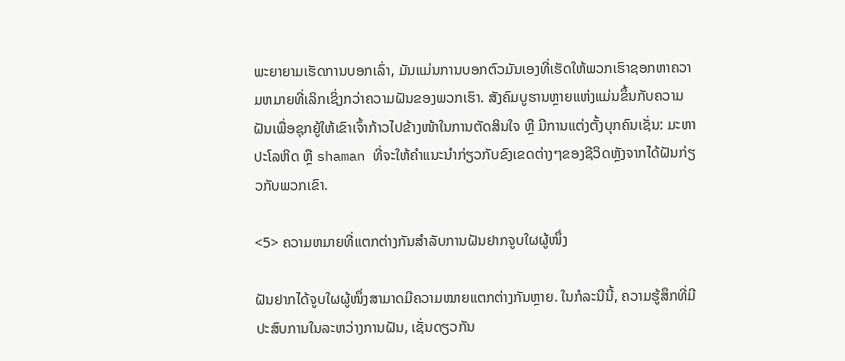ພະຍາຍາມເຮັດການບອກເລົ່າ, ມັນແມ່ນການບອກຕົວມັນເອງທີ່ເຮັດໃຫ້ພວກເຮົາຊອກຫາຄວາມຫມາຍທີ່ເລິກເຊິ່ງກວ່າຄວາມຝັນຂອງພວກເຮົາ. ສັງຄົມບູຮານຫຼາຍແຫ່ງແມ່ນຂຶ້ນກັບຄວາມຝັນເພື່ອຊຸກຍູ້ໃຫ້ເຂົາເຈົ້າກ້າວໄປຂ້າງໜ້າໃນການຕັດສິນໃຈ ຫຼື ມີການແຕ່ງຕັ້ງບຸກຄົນເຊັ່ນ: ມະຫາປະໂລຫິດ ຫຼື shaman ທີ່ຈະໃຫ້ຄໍາແນະນໍາກ່ຽວກັບຂົງເຂດຕ່າງໆຂອງຊີວິດຫຼັງຈາກໄດ້ຝັນກ່ຽວກັບພວກເຂົາ.

<5> ຄວາມຫມາຍທີ່ແຕກຕ່າງກັນສໍາລັບການຝັນຢາກຈູບໃຜຜູ້ໜຶ່ງ

ຝັນຢາກໄດ້ຈູບໃຜຜູ້ໜຶ່ງສາມາດມີຄວາມໝາຍແຕກຕ່າງກັນຫຼາຍ. ໃນກໍລະນີນີ້, ຄວາມຮູ້ສຶກທີ່ມີປະສົບການໃນລະຫວ່າງການຝັນ, ເຊັ່ນດຽວກັນ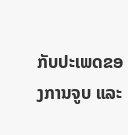ກັບປະເພດຂອງການຈູບ ແລະ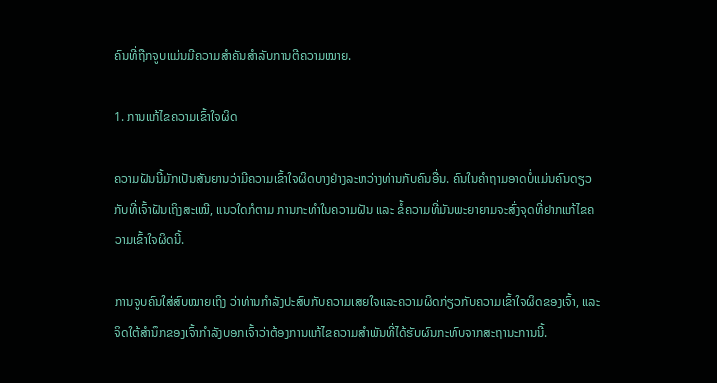ຄົນທີ່ຖືກຈູບແມ່ນມີຄວາມສໍາຄັນສໍາລັບການຕີຄວາມໝາຍ.

1. ການແກ້ໄຂຄວາມເຂົ້າໃຈຜິດ

ຄວາມຝັນນີ້ມັກເປັນສັນຍານວ່າມີຄວາມເຂົ້າໃຈຜິດບາງຢ່າງລະຫວ່າງທ່ານກັບຄົນອື່ນ. ຄົນໃນຄຳຖາມອາດບໍ່ແມ່ນຄົນດຽວກັບທີ່ເຈົ້າຝັນເຖິງສະເໝີ, ແນວໃດກໍຕາມ ການກະທຳໃນຄວາມຝັນ ແລະ ຂໍ້ຄວາມທີ່ມັນພະຍາຍາມຈະສົ່ງຈຸດທີ່ຢາກແກ້ໄຂຄວາມເຂົ້າໃຈຜິດນີ້.

ການຈູບຄົນໃສ່ສົບໝາຍເຖິງ ວ່າທ່ານກໍາລັງປະສົບກັບຄວາມເສຍໃຈແລະຄວາມຜິດກ່ຽວກັບຄວາມເຂົ້າໃຈຜິດຂອງເຈົ້າ, ແລະຈິດໃຕ້ສໍານຶກຂອງເຈົ້າກໍາລັງບອກເຈົ້າວ່າຕ້ອງການແກ້ໄຂຄວາມສໍາພັນທີ່ໄດ້ຮັບຜົນກະທົບຈາກສະຖານະການນີ້.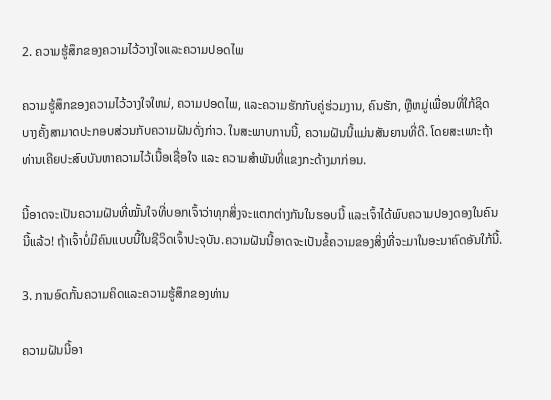2. ຄວາມຮູ້ສຶກຂອງຄວາມໄວ້ວາງໃຈແລະຄວາມປອດໄພ

ຄວາມຮູ້ສຶກຂອງຄວາມໄວ້ວາງໃຈໃຫມ່, ຄວາມປອດໄພ, ແລະຄວາມຮັກກັບຄູ່ຮ່ວມງານ, ຄົນຮັກ, ຫຼືຫມູ່ເພື່ອນທີ່ໃກ້ຊິດ ບາງຄັ້ງສາມາດປະກອບສ່ວນກັບຄວາມຝັນດັ່ງກ່າວ. ໃນສະພາບການນີ້, ຄວາມຝັນນີ້ແມ່ນສັນຍານທີ່ດີ. ໂດຍສະເພາະຖ້າທ່ານເຄີຍປະສົບບັນຫາຄວາມໄວ້ເນື້ອເຊື່ອໃຈ ແລະ ຄວາມສຳພັນທີ່ແຂງກະດ້າງມາກ່ອນ.

ນີ້ອາດຈະເປັນຄວາມຝັນທີ່ໝັ້ນໃຈທີ່ບອກເຈົ້າວ່າທຸກສິ່ງຈະແຕກຕ່າງກັນໃນຮອບນີ້ ແລະເຈົ້າໄດ້ພົບຄວາມປອງດອງໃນຄົນນີ້ແລ້ວ! ຖ້າເຈົ້າບໍ່ມີຄົນແບບນີ້ໃນຊີວິດເຈົ້າປະຈຸບັນ.ຄວາມຝັນນີ້ອາດຈະເປັນຂໍ້ຄວາມຂອງສິ່ງທີ່ຈະມາໃນອະນາຄົດອັນໃກ້ນີ້.

3. ການອົດກັ້ນຄວາມຄິດແລະຄວາມຮູ້ສຶກຂອງທ່ານ

ຄວາມຝັນນີ້ອາ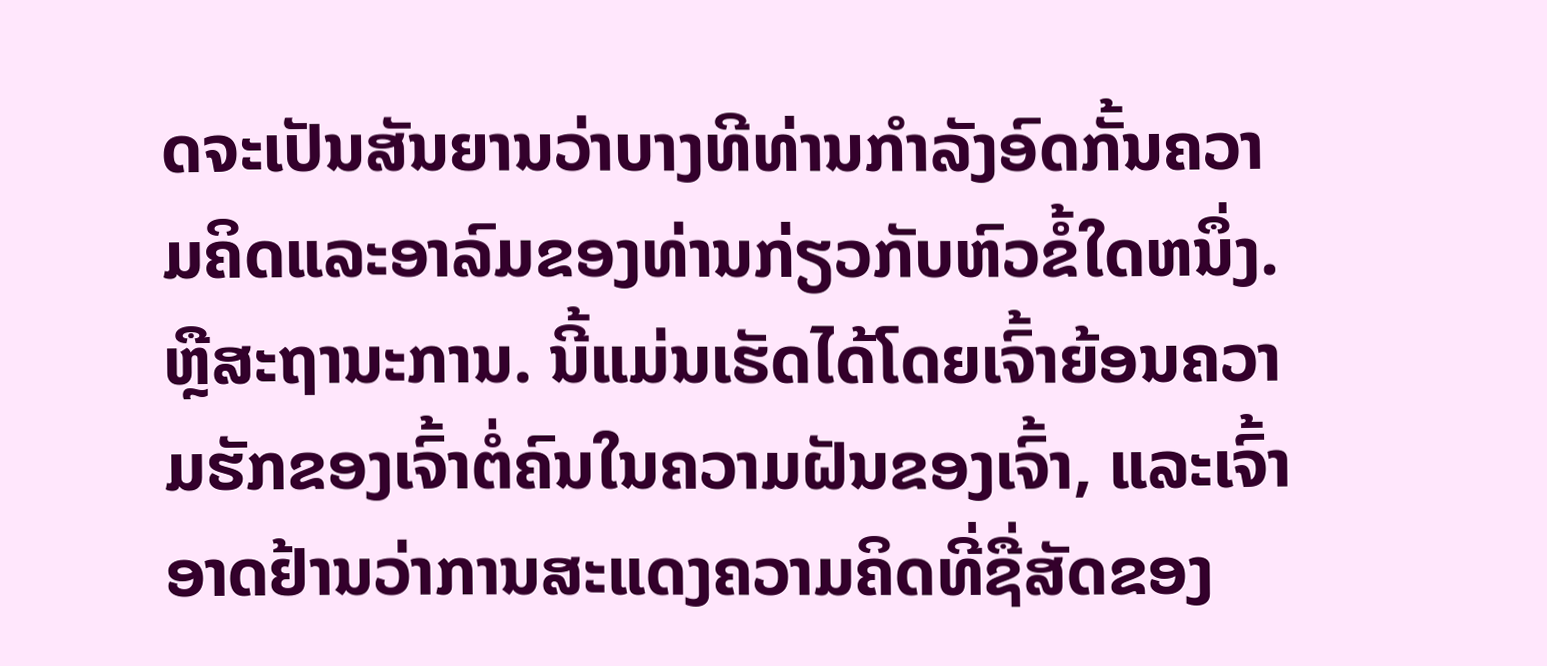ດຈະເປັນສັນຍານວ່າບາງທີທ່ານກໍາລັງອົດກັ້ນຄວາມຄິດແລະອາລົມຂອງທ່ານກ່ຽວກັບຫົວຂໍ້ໃດຫນຶ່ງ. ຫຼືສະຖານະການ. ນີ້ແມ່ນເຮັດໄດ້ໂດຍເຈົ້າຍ້ອນຄວາມຮັກຂອງເຈົ້າຕໍ່ຄົນໃນຄວາມຝັນຂອງເຈົ້າ, ແລະເຈົ້າອາດຢ້ານວ່າການສະແດງຄວາມຄິດທີ່ຊື່ສັດຂອງ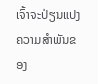ເຈົ້າຈະປ່ຽນແປງຄວາມສຳພັນຂອງ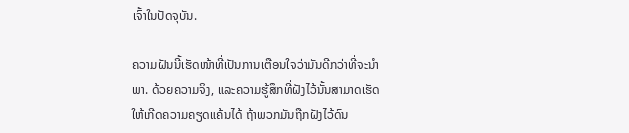ເຈົ້າໃນປັດຈຸບັນ.

ຄວາມຝັນນີ້ເຮັດໜ້າທີ່ເປັນການເຕືອນໃຈວ່າມັນດີກວ່າທີ່ຈະນຳພາ. ດ້ວຍຄວາມຈິງ, ແລະຄວາມຮູ້ສຶກທີ່ຝັງໄວ້ນັ້ນສາມາດເຮັດໃຫ້ເກີດຄວາມຄຽດແຄ້ນໄດ້ ຖ້າພວກມັນຖືກຝັງໄວ້ດົນ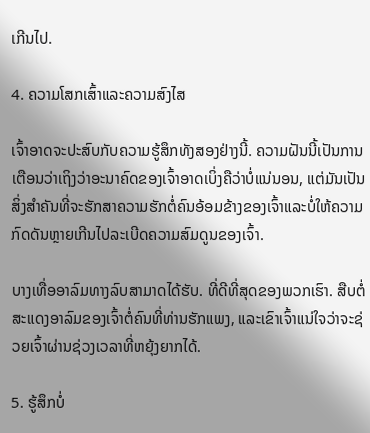ເກີນໄປ.

4. ຄວາມໂສກເສົ້າແລະຄວາມສົງໄສ

ເຈົ້າອາດຈະປະສົບກັບຄວາມຮູ້ສຶກທັງສອງຢ່າງນີ້. ຄວາມຝັນນີ້ເປັນການເຕືອນວ່າເຖິງວ່າອະນາຄົດຂອງເຈົ້າອາດເບິ່ງຄືວ່າບໍ່ແນ່ນອນ, ແຕ່ມັນເປັນສິ່ງສໍາຄັນທີ່ຈະຮັກສາຄວາມຮັກຕໍ່ຄົນອ້ອມຂ້າງຂອງເຈົ້າແລະບໍ່ໃຫ້ຄວາມກົດດັນຫຼາຍເກີນໄປລະເບີດຄວາມສົມດູນຂອງເຈົ້າ.

ບາງເທື່ອອາລົມທາງລົບສາມາດໄດ້ຮັບ. ທີ່ດີທີ່ສຸດຂອງພວກເຮົາ. ສືບຕໍ່ສະແດງອາລົມຂອງເຈົ້າຕໍ່ຄົນທີ່ທ່ານຮັກແພງ, ແລະເຂົາເຈົ້າແນ່ໃຈວ່າຈະຊ່ວຍເຈົ້າຜ່ານຊ່ວງເວລາທີ່ຫຍຸ້ງຍາກໄດ້.

5. ຮູ້ສຶກບໍ່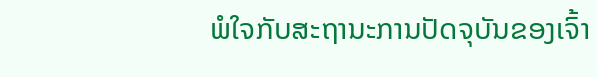ພໍໃຈກັບສະຖານະການປັດຈຸບັນຂອງເຈົ້າ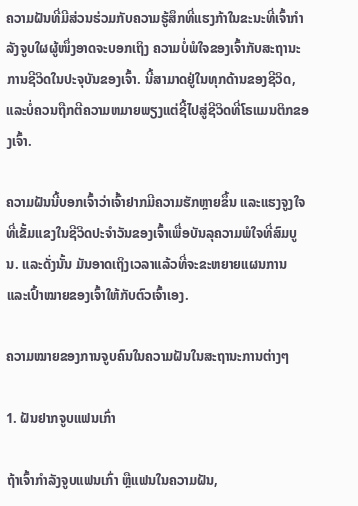ຄວາມຝັນທີ່ມີສ່ວນຮ່ວມກັບຄວາມຮູ້ສຶກທີ່ແຮງກ້າໃນຂະນະທີ່ເຈົ້າກຳລັງຈູບໃຜຜູ້ໜຶ່ງອາດຈະບອກເຖິງ ຄວາມບໍ່ພໍໃຈຂອງເຈົ້າກັບສະຖານະການຊີວິດໃນປະຈຸບັນຂອງເຈົ້າ. ນີ້ສາມາດຢູ່ໃນທຸກດ້ານຂອງຊີວິດ, ແລະບໍ່ຄວນຖືກຕີຄວາມຫມາຍພຽງແຕ່ຊີ້ໄປສູ່ຊີວິດທີ່ໂຣແມນຕິກຂອງເຈົ້າ.

ຄວາມຝັນນີ້ບອກເຈົ້າວ່າເຈົ້າຢາກມີຄວາມຮັກຫຼາຍຂຶ້ນ ແລະແຮງຈູງໃຈທີ່ເຂັ້ມແຂງໃນຊີວິດປະຈໍາວັນຂອງເຈົ້າເພື່ອບັນລຸຄວາມພໍໃຈທີ່ສົມບູນ. ແລະດັ່ງນັ້ນ ມັນອາດເຖິງເວລາແລ້ວທີ່ຈະຂະຫຍາຍແຜນການ ແລະເປົ້າໝາຍຂອງເຈົ້າໃຫ້ກັບຕົວເຈົ້າເອງ.

ຄວາມໝາຍຂອງການຈູບຄົນໃນຄວາມຝັນໃນສະຖານະການຕ່າງໆ

1. ຝັນຢາກຈູບແຟນເກົ່າ

ຖ້າເຈົ້າກຳລັງຈູບແຟນເກົ່າ ຫຼືແຟນໃນຄວາມຝັນ,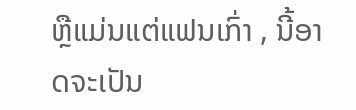ຫຼືແມ່ນແຕ່ແຟນເກົ່າ , ນີ້ອາດຈະເປັນ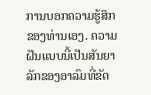ການບອກຄວາມຮູ້ສຶກຂອງທ່ານເອງ. ຄວາມຝັນແບບນີ້ເປັນສັນຍາລັກຂອງອາລົມທີ່ຂັດ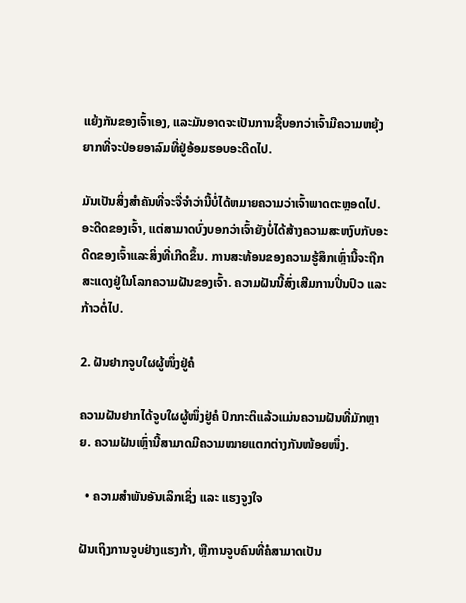ແຍ້ງກັນຂອງເຈົ້າເອງ, ແລະມັນອາດຈະເປັນການຊີ້ບອກວ່າເຈົ້າມີຄວາມຫຍຸ້ງຍາກທີ່ຈະປ່ອຍອາລົມທີ່ຢູ່ອ້ອມຮອບອະດີດໄປ.

ມັນເປັນສິ່ງສໍາຄັນທີ່ຈະຈື່ຈໍາວ່ານີ້ບໍ່ໄດ້ຫມາຍຄວາມວ່າເຈົ້າພາດຕະຫຼອດໄປ. ອະດີດຂອງເຈົ້າ, ແຕ່ສາມາດບົ່ງບອກວ່າເຈົ້າຍັງບໍ່ໄດ້ສ້າງຄວາມສະຫງົບກັບອະດີດຂອງເຈົ້າແລະສິ່ງທີ່ເກີດຂຶ້ນ. ການສະທ້ອນຂອງຄວາມຮູ້ສຶກເຫຼົ່ານີ້ຈະຖືກສະແດງຢູ່ໃນໂລກຄວາມຝັນຂອງເຈົ້າ. ຄວາມຝັນນີ້ສົ່ງເສີມການປິ່ນປົວ ແລະກ້າວຕໍ່ໄປ.

2. ຝັນຢາກຈູບໃຜຜູ້ໜຶ່ງຢູ່ຄໍ

ຄວາມຝັນຢາກໄດ້ຈູບໃຜຜູ້ໜຶ່ງຢູ່ຄໍ ປົກກະຕິແລ້ວແມ່ນຄວາມຝັນທີ່ມັກຫຼາຍ. ຄວາມຝັນເຫຼົ່ານີ້ສາມາດມີຄວາມໝາຍແຕກຕ່າງກັນໜ້ອຍໜຶ່ງ.

  • ຄວາມສຳພັນອັນເລິກເຊິ່ງ ແລະ ແຮງຈູງໃຈ

ຝັນເຖິງການຈູບຢ່າງແຮງກ້າ, ຫຼືການຈູບຄົນທີ່ຄໍສາມາດເປັນ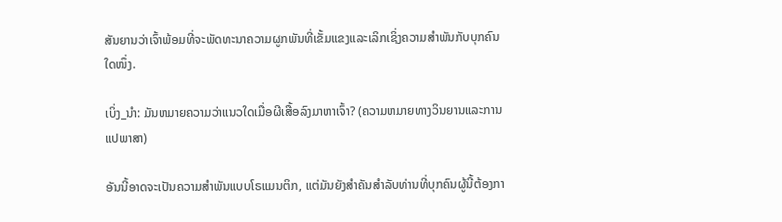ສັນຍານວ່າເຈົ້າພ້ອມທີ່ຈະພັດທະນາຄວາມຜູກພັນທີ່ເຂັ້ມແຂງແລະເລິກເຊິ່ງຄວາມສຳພັນກັບບຸກຄົນໃດໜຶ່ງ.

ເບິ່ງ_ນຳ: ມັນຫມາຍຄວາມວ່າແນວໃດເມື່ອຜີເສື້ອລົງມາຫາເຈົ້າ? (ຄວາມຫມາຍທາງວິນຍານແລະການແປພາສາ)

ອັນນີ້ອາດຈະເປັນຄວາມສຳພັນແບບໂຣແມນຕິກ, ແຕ່ມັນຍັງສຳຄັນສຳລັບທ່ານທີ່ບຸກຄົນຜູ້ນີ້ຕ້ອງກາ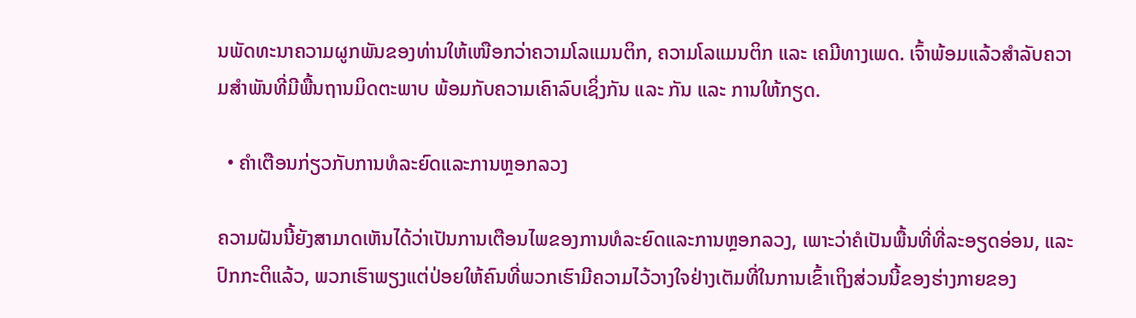ນພັດທະນາຄວາມຜູກພັນຂອງທ່ານໃຫ້ເໜືອກວ່າຄວາມໂລແມນຕິກ, ຄວາມໂລແມນຕິກ ແລະ ເຄມີທາງເພດ. ເຈົ້າພ້ອມແລ້ວສຳລັບຄວາມສຳພັນທີ່ມີພື້ນຖານມິດຕະພາບ ພ້ອມກັບຄວາມເຄົາລົບເຊິ່ງກັນ ແລະ ກັນ ແລະ ການໃຫ້ກຽດ.

  • ຄຳເຕືອນກ່ຽວກັບການທໍລະຍົດແລະການຫຼອກລວງ

ຄວາມຝັນນີ້ຍັງສາມາດເຫັນໄດ້ວ່າເປັນການເຕືອນໄພຂອງການທໍລະຍົດແລະການຫຼອກລວງ, ເພາະວ່າຄໍເປັນພື້ນທີ່ທີ່ລະອຽດອ່ອນ, ແລະປົກກະຕິແລ້ວ, ພວກເຮົາພຽງແຕ່ປ່ອຍໃຫ້ຄົນທີ່ພວກເຮົາມີຄວາມໄວ້ວາງໃຈຢ່າງເຕັມທີ່ໃນການເຂົ້າເຖິງສ່ວນນີ້ຂອງຮ່າງກາຍຂອງ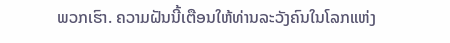ພວກເຮົາ. ຄວາມຝັນນີ້ເຕືອນໃຫ້ທ່ານລະວັງຄົນໃນໂລກແຫ່ງ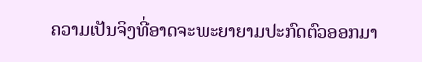ຄວາມເປັນຈິງທີ່ອາດຈະພະຍາຍາມປະກົດຕົວອອກມາ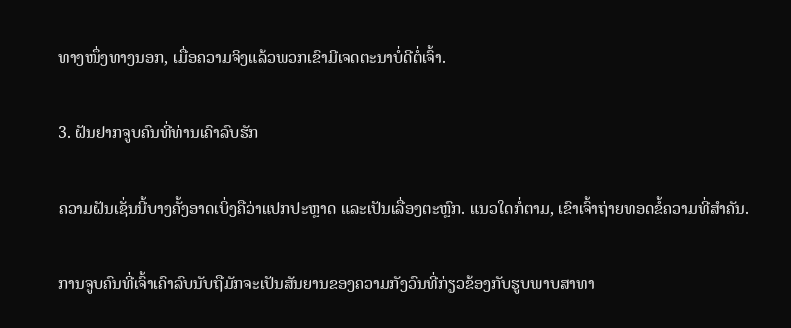ທາງໜຶ່ງທາງນອກ, ເມື່ອຄວາມຈິງແລ້ວພວກເຂົາມີເຈດຕະນາບໍ່ດີຕໍ່ເຈົ້າ.

3. ຝັນຢາກຈູບຄົນທີ່ທ່ານເຄົາລົບຮັກ

ຄວາມຝັນເຊັ່ນນີ້ບາງຄັ້ງອາດເບິ່ງຄືວ່າແປກປະຫຼາດ ແລະເປັນເລື່ອງຕະຫຼົກ. ແນວໃດກໍ່ຕາມ, ເຂົາເຈົ້າຖ່າຍທອດຂໍ້ຄວາມທີ່ສຳຄັນ.

ການຈູບຄົນທີ່ເຈົ້າເຄົາລົບນັບຖືມັກຈະເປັນສັນຍານຂອງຄວາມກັງວົນທີ່ກ່ຽວຂ້ອງກັບຮູບພາບສາທາ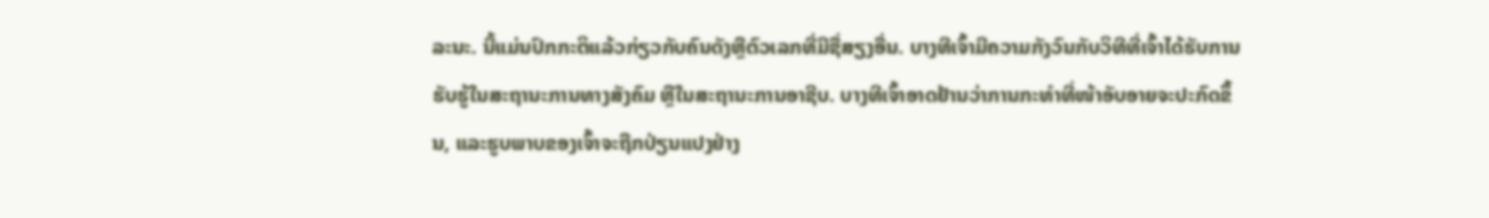ລະນະ. ນີ້ແມ່ນປົກກະຕິແລ້ວກ່ຽວກັບຄົນດັງຫຼືຕົວເລກທີ່ມີຊື່ສຽງອື່ນ. ບາງທີເຈົ້າມີຄວາມກັງວົນກັບວິທີທີ່ເຈົ້າໄດ້ຮັບການຮັບຮູ້ໃນສະຖານະການທາງສັງຄົມ ຫຼືໃນສະຖານະການອາຊີບ. ບາງທີເຈົ້າອາດຢ້ານວ່າການກະທຳທີ່ໜ້າອັບອາຍຈະປະກົດຂຶ້ນ, ແລະຮູບພາບຂອງເຈົ້າຈະຖືກປ່ຽນແປງຢ່າງ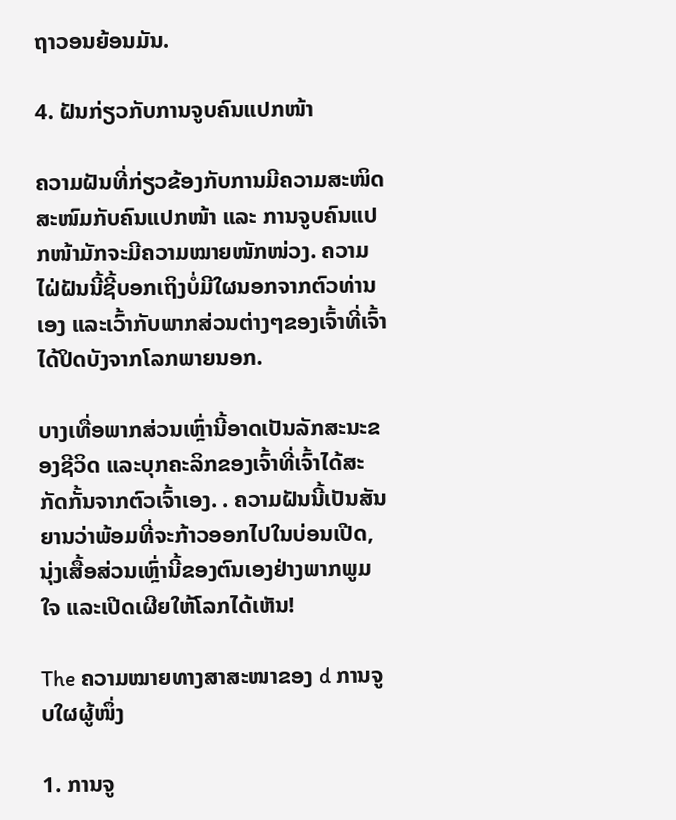ຖາວອນຍ້ອນມັນ.

4. ຝັນກ່ຽວກັບການຈູບຄົນແປກໜ້າ

ຄວາມຝັນທີ່ກ່ຽວຂ້ອງກັບການມີຄວາມສະໜິດສະໜົມກັບຄົນແປກໜ້າ ແລະ ການຈູບຄົນແປກໜ້າມັກຈະມີຄວາມໝາຍໜັກໜ່ວງ. ຄວາມໄຝ່ຝັນນີ້ຊີ້ບອກເຖິງບໍ່ມີໃຜນອກຈາກຕົວທ່ານເອງ ແລະເວົ້າກັບພາກສ່ວນຕ່າງໆຂອງເຈົ້າທີ່ເຈົ້າໄດ້ປິດບັງຈາກໂລກພາຍນອກ.

ບາງເທື່ອພາກສ່ວນເຫຼົ່ານີ້ອາດເປັນລັກສະນະຂອງຊີວິດ ແລະບຸກຄະລິກຂອງເຈົ້າທີ່ເຈົ້າໄດ້ສະກັດກັ້ນຈາກຕົວເຈົ້າເອງ. . ຄວາມຝັນນີ້ເປັນສັນຍານວ່າພ້ອມທີ່ຈະກ້າວອອກໄປໃນບ່ອນເປີດ, ນຸ່ງເສື້ອສ່ວນເຫຼົ່ານີ້ຂອງຕົນເອງຢ່າງພາກພູມໃຈ ແລະເປີດເຜີຍໃຫ້ໂລກໄດ້ເຫັນ!

The ຄວາມໝາຍທາງສາສະໜາຂອງ d ການຈູບໃຜຜູ້ໜຶ່ງ

1. ການຈູ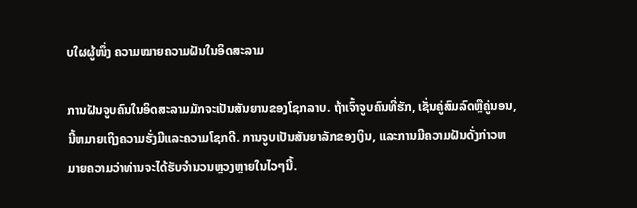ບໃຜຜູ້ໜຶ່ງ ຄວາມໝາຍຄວາມຝັນໃນອິດສະລາມ

ການຝັນຈູບຄົນໃນອິດສະລາມມັກຈະເປັນສັນຍານຂອງໂຊກລາບ. ຖ້າເຈົ້າຈູບຄົນທີ່ຮັກ, ເຊັ່ນຄູ່ສົມລົດຫຼືຄູ່ນອນ, ນີ້ຫມາຍເຖິງຄວາມຮັ່ງມີແລະຄວາມໂຊກດີ. ການຈູບເປັນສັນຍາລັກຂອງເງິນ, ແລະການມີຄວາມຝັນດັ່ງກ່າວຫມາຍຄວາມວ່າທ່ານຈະໄດ້ຮັບຈໍານວນຫຼວງຫຼາຍໃນໄວໆນີ້.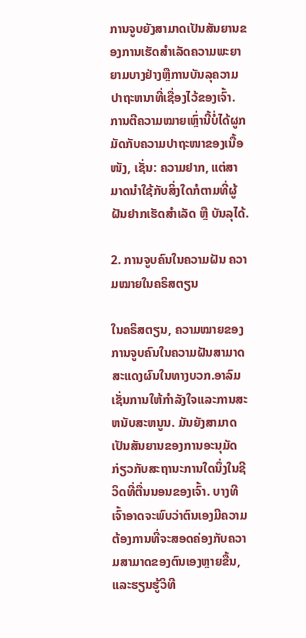ການຈູບຍັງສາມາດເປັນສັນຍານຂອງການເຮັດສໍາເລັດຄວາມພະຍາຍາມບາງຢ່າງຫຼືການບັນລຸຄວາມປາຖະຫນາທີ່ເຊື່ອງໄວ້ຂອງເຈົ້າ. ການຕີຄວາມໝາຍເຫຼົ່ານີ້ບໍ່ໄດ້ຜູກມັດກັບຄວາມປາຖະໜາຂອງເນື້ອໜັງ, ເຊັ່ນ: ຄວາມຢາກ, ແຕ່ສາມາດນຳໃຊ້ກັບສິ່ງໃດກໍຕາມທີ່ຜູ້ຝັນຢາກເຮັດສຳເລັດ ຫຼື ບັນລຸໄດ້.

2. ການຈູບຄົນໃນຄວາມຝັນ ຄວາມໝາຍໃນຄຣິສຕຽນ

ໃນຄຣິສຕຽນ, ຄວາມໝາຍຂອງການຈູບຄົນໃນຄວາມຝັນສາມາດສະແດງຜົນໃນທາງບວກ.ອາລົມເຊັ່ນການໃຫ້ກໍາລັງໃຈແລະການສະຫນັບສະຫນູນ. ມັນຍັງສາມາດເປັນສັນຍານຂອງການອະນຸມັດກ່ຽວກັບສະຖານະການໃດນຶ່ງໃນຊີວິດທີ່ຕື່ນນອນຂອງເຈົ້າ. ບາງທີເຈົ້າອາດຈະພົບວ່າຕົນເອງມີຄວາມຕ້ອງການທີ່ຈະສອດຄ່ອງກັບຄວາມສາມາດຂອງຕົນເອງຫຼາຍຂື້ນ, ແລະຮຽນຮູ້ວິທີ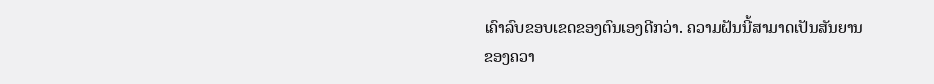ເຄົາລົບຂອບເຂດຂອງຕົນເອງດີກວ່າ. ຄວາມຝັນນີ້ສາມາດເປັນສັນຍານຂອງຄວາ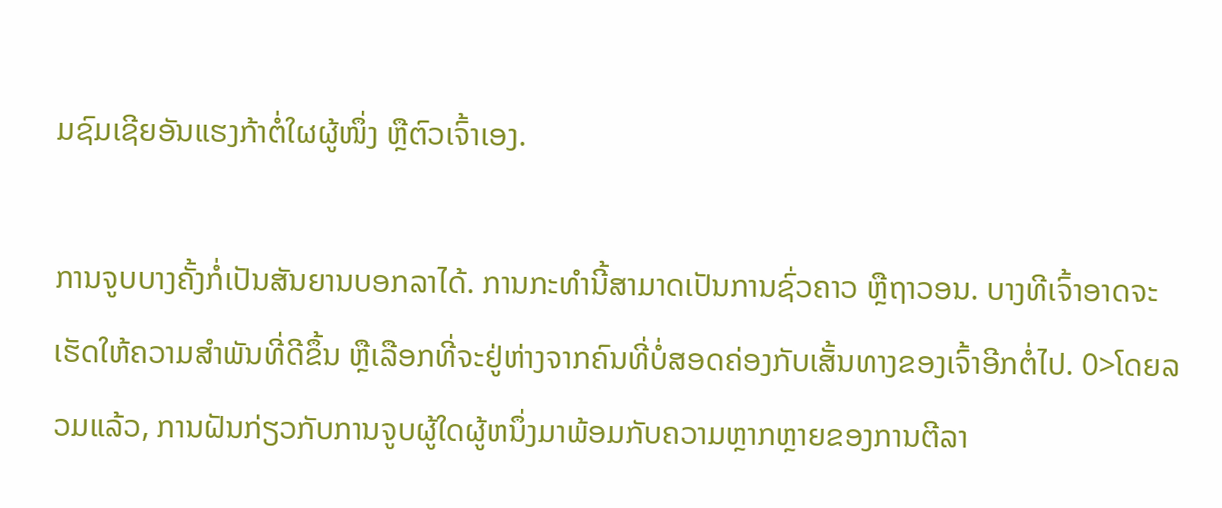ມຊົມເຊີຍອັນແຮງກ້າຕໍ່ໃຜຜູ້ໜຶ່ງ ຫຼືຕົວເຈົ້າເອງ.

ການຈູບບາງຄັ້ງກໍ່ເປັນສັນຍານບອກລາໄດ້. ການກະທຳນີ້ສາມາດເປັນການຊົ່ວຄາວ ຫຼືຖາວອນ. ບາງທີເຈົ້າອາດຈະເຮັດໃຫ້ຄວາມສຳພັນທີ່ດີຂຶ້ນ ຫຼືເລືອກທີ່ຈະຢູ່ຫ່າງຈາກຄົນທີ່ບໍ່ສອດຄ່ອງກັບເສັ້ນທາງຂອງເຈົ້າອີກຕໍ່ໄປ. 0>ໂດຍລວມແລ້ວ, ການຝັນກ່ຽວກັບການຈູບຜູ້ໃດຜູ້ຫນຶ່ງມາພ້ອມກັບຄວາມຫຼາກຫຼາຍຂອງການຕີລາ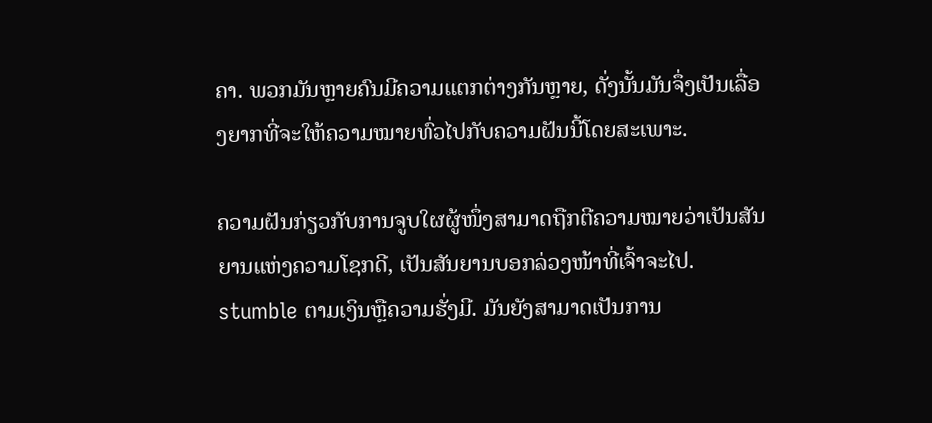ຄາ. ພວກມັນຫຼາຍຄົນມີຄວາມແຕກຕ່າງກັນຫຼາຍ, ດັ່ງນັ້ນມັນຈຶ່ງເປັນເລື່ອງຍາກທີ່ຈະໃຫ້ຄວາມໝາຍທົ່ວໄປກັບຄວາມຝັນນີ້ໂດຍສະເພາະ.

ຄວາມຝັນກ່ຽວກັບການຈູບໃຜຜູ້ໜຶ່ງສາມາດຖືກຕີຄວາມໝາຍວ່າເປັນສັນຍານແຫ່ງຄວາມໂຊກດີ, ເປັນສັນຍານບອກລ່ວງໜ້າທີ່ເຈົ້າຈະໄປ. stumble ຕາມເງິນຫຼືຄວາມຮັ່ງມີ. ມັນຍັງສາມາດເປັນການ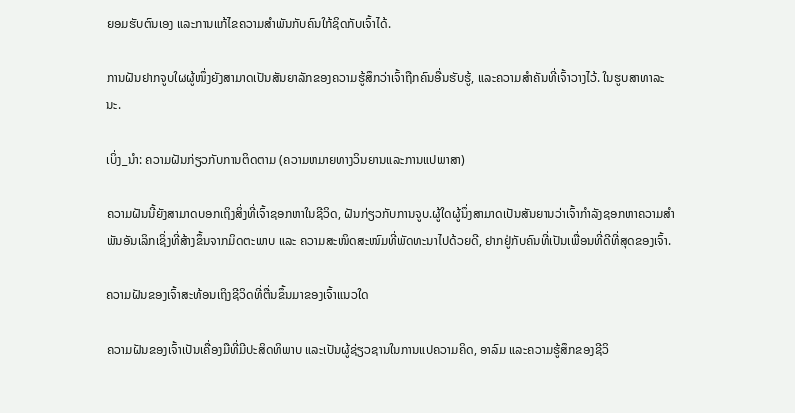ຍອມຮັບຕົນເອງ ແລະການແກ້ໄຂຄວາມສຳພັນກັບຄົນໃກ້ຊິດກັບເຈົ້າໄດ້.

ການຝັນຢາກຈູບໃຜຜູ້ໜຶ່ງຍັງສາມາດເປັນສັນຍາລັກຂອງຄວາມຮູ້ສຶກວ່າເຈົ້າຖືກຄົນອື່ນຮັບຮູ້, ແລະຄວາມສຳຄັນທີ່ເຈົ້າວາງໄວ້. ໃນຮູບສາທາລະນະ.

ເບິ່ງ_ນຳ: ຄວາມຝັນກ່ຽວກັບການຕິດຕາມ (ຄວາມຫມາຍທາງວິນຍານແລະການແປພາສາ)

ຄວາມຝັນນີ້ຍັງສາມາດບອກເຖິງສິ່ງທີ່ເຈົ້າຊອກຫາໃນຊີວິດ, ຝັນກ່ຽວກັບການຈູບ.ຜູ້ໃດຜູ້ນຶ່ງສາມາດເປັນສັນຍານວ່າເຈົ້າກຳລັງຊອກຫາຄວາມສຳພັນອັນເລິກເຊິ່ງທີ່ສ້າງຂຶ້ນຈາກມິດຕະພາບ ແລະ ຄວາມສະໜິດສະໜົມທີ່ພັດທະນາໄປດ້ວຍດີ, ຢາກຢູ່ກັບຄົນທີ່ເປັນເພື່ອນທີ່ດີທີ່ສຸດຂອງເຈົ້າ.

ຄວາມຝັນຂອງເຈົ້າສະທ້ອນເຖິງຊີວິດທີ່ຕື່ນຂຶ້ນມາຂອງເຈົ້າແນວໃດ

ຄວາມຝັນຂອງເຈົ້າເປັນເຄື່ອງມືທີ່ມີປະສິດທິພາບ ແລະເປັນຜູ້ຊ່ຽວຊານໃນການແປຄວາມຄິດ, ອາລົມ ແລະຄວາມຮູ້ສຶກຂອງຊີວິ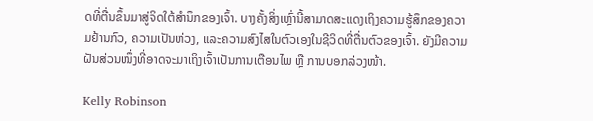ດທີ່ຕື່ນຂຶ້ນມາສູ່ຈິດໃຕ້ສຳນຶກຂອງເຈົ້າ. ບາງຄັ້ງສິ່ງເຫຼົ່ານີ້ສາມາດສະແດງເຖິງຄວາມຮູ້ສຶກຂອງຄວາມຢ້ານກົວ, ຄວາມເປັນຫ່ວງ, ແລະຄວາມສົງໄສໃນຕົວເອງໃນຊີວິດທີ່ຕື່ນຕົວຂອງເຈົ້າ. ຍັງມີຄວາມຝັນສ່ວນໜຶ່ງທີ່ອາດຈະມາເຖິງເຈົ້າເປັນການເຕືອນໄພ ຫຼື ການບອກລ່ວງໜ້າ.

Kelly Robinson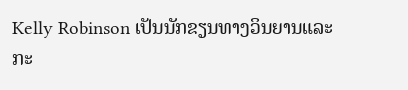Kelly Robinson ເປັນນັກຂຽນທາງວິນຍານແລະກະ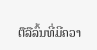ຕືລືລົ້ນທີ່ມີຄວາ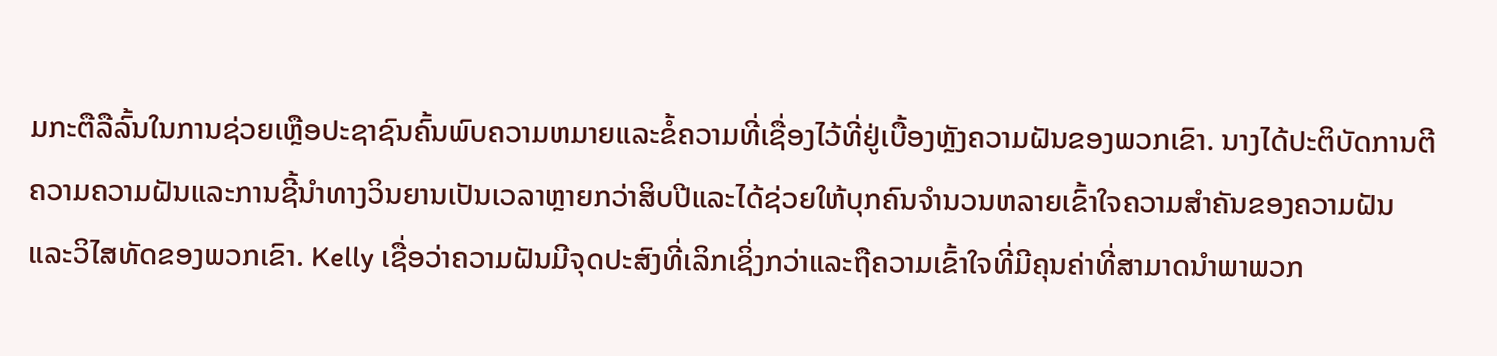ມກະຕືລືລົ້ນໃນການຊ່ວຍເຫຼືອປະຊາຊົນຄົ້ນພົບຄວາມຫມາຍແລະຂໍ້ຄວາມທີ່ເຊື່ອງໄວ້ທີ່ຢູ່ເບື້ອງຫຼັງຄວາມຝັນຂອງພວກເຂົາ. ນາງໄດ້ປະຕິບັດການຕີຄວາມຄວາມຝັນແລະການຊີ້ນໍາທາງວິນຍານເປັນເວລາຫຼາຍກວ່າສິບປີແລະໄດ້ຊ່ວຍໃຫ້ບຸກຄົນຈໍານວນຫລາຍເຂົ້າໃຈຄວາມສໍາຄັນຂອງຄວາມຝັນແລະວິໄສທັດຂອງພວກເຂົາ. Kelly ເຊື່ອວ່າຄວາມຝັນມີຈຸດປະສົງທີ່ເລິກເຊິ່ງກວ່າແລະຖືຄວາມເຂົ້າໃຈທີ່ມີຄຸນຄ່າທີ່ສາມາດນໍາພາພວກ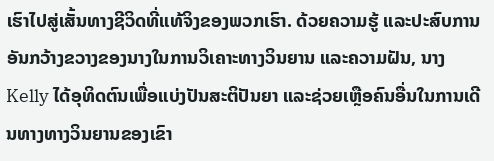ເຮົາໄປສູ່ເສັ້ນທາງຊີວິດທີ່ແທ້ຈິງຂອງພວກເຮົາ. ດ້ວຍຄວາມຮູ້ ແລະປະສົບການອັນກວ້າງຂວາງຂອງນາງໃນການວິເຄາະທາງວິນຍານ ແລະຄວາມຝັນ, ນາງ Kelly ໄດ້ອຸທິດຕົນເພື່ອແບ່ງປັນສະຕິປັນຍາ ແລະຊ່ວຍເຫຼືອຄົນອື່ນໃນການເດີນທາງທາງວິນຍານຂອງເຂົາ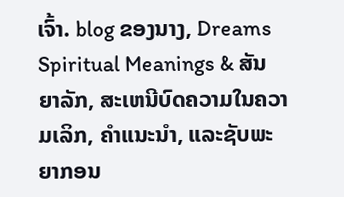ເຈົ້າ. blog ຂອງນາງ, Dreams Spiritual Meanings & ສັນຍາລັກ, ສະເຫນີບົດຄວາມໃນຄວາມເລິກ, ຄໍາແນະນໍາ, ແລະຊັບພະຍາກອນ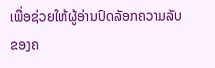ເພື່ອຊ່ວຍໃຫ້ຜູ້ອ່ານປົດລັອກຄວາມລັບຂອງຄ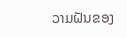ວາມຝັນຂອງ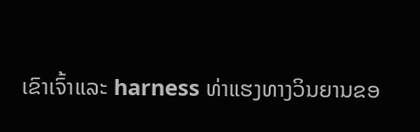ເຂົາເຈົ້າແລະ harness ທ່າແຮງທາງວິນຍານຂອ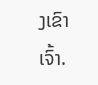ງເຂົາເຈົ້າ.